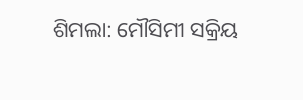ଶିମଲା: ମୌସିମୀ ସକ୍ରିୟ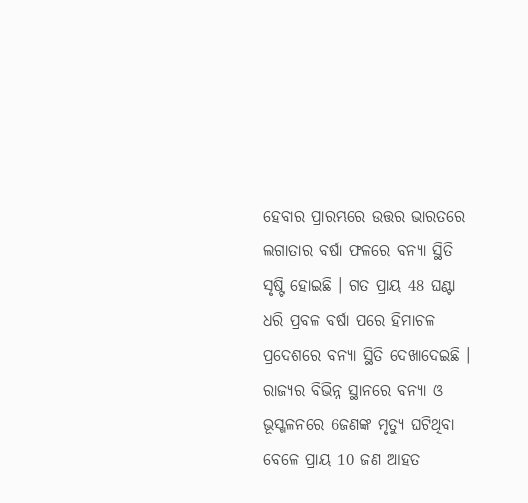ହେବାର ପ୍ରାରମ୍ଭରେ ଉତ୍ତର ଭାରତରେ ଲଗାତାର ବର୍ଷା ଫଳରେ ବନ୍ୟା ସ୍ଥିତି ସୃଷ୍ଟି ହୋଇଛି । ଗତ ପ୍ରାୟ 48 ଘଣ୍ଟା ଧରି ପ୍ରବଳ ବର୍ଷା ପରେ ହିମାଚଳ ପ୍ରଦେଶରେ ବନ୍ୟା ସ୍ଥିତି ଦେଖାଦେଇଛି । ରାଜ୍ଯର ବିଭିନ୍ନ ସ୍ଥାନରେ ବନ୍ୟା ଓ ଭୂସ୍ଖଳନରେ 6ଜଣଙ୍କ ମୃତ୍ୟୁ ଘଟିଥିବା ବେଳେ ପ୍ରାୟ 10 ଜଣ ଆହତ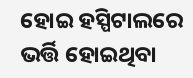ହୋଇ ହସ୍ପିଟାଲରେ ଭର୍ତ୍ତି ହୋଇଥିବା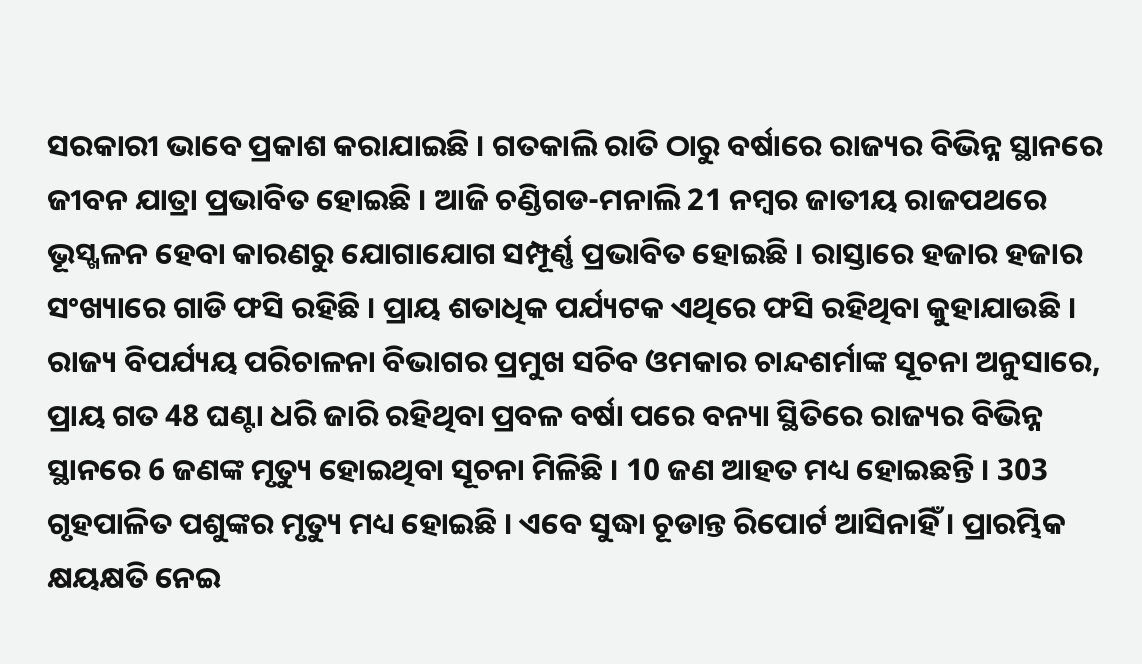ସରକାରୀ ଭାବେ ପ୍ରକାଶ କରାଯାଇଛି । ଗତକାଲି ରାତି ଠାରୁ ବର୍ଷାରେ ରାଜ୍ୟର ବିଭିନ୍ନ ସ୍ଥାନରେ ଜୀବନ ଯାତ୍ରା ପ୍ରଭାବିତ ହୋଇଛି । ଆଜି ଚଣ୍ଡିଗଡ-ମନାଲି 21 ନମ୍ବର ଜାତୀୟ ରାଜପଥରେ ଭୂସ୍ଖଳନ ହେବା କାରଣରୁ ଯୋଗାଯୋଗ ସମ୍ପୂର୍ଣ୍ଣ ପ୍ରଭାବିତ ହୋଇଛି । ରାସ୍ତାରେ ହଜାର ହଜାର ସଂଖ୍ୟାରେ ଗାଡି ଫସି ରହିଛି । ପ୍ରାୟ ଶତାଧିକ ପର୍ଯ୍ୟଟକ ଏଥିରେ ଫସି ରହିଥିବା କୁହାଯାଉଛି ।
ରାଜ୍ୟ ବିପର୍ଯ୍ୟୟ ପରିଚାଳନା ବିଭାଗର ପ୍ରମୁଖ ସଚିବ ଓମକାର ଚାନ୍ଦଶର୍ମାଙ୍କ ସୂଚନା ଅନୁସାରେ, ପ୍ରାୟ ଗତ 48 ଘଣ୍ଟା ଧରି ଜାରି ରହିଥିବା ପ୍ରବଳ ବର୍ଷା ପରେ ବନ୍ୟା ସ୍ଥିତିରେ ରାଜ୍ୟର ବିଭିନ୍ନ ସ୍ଥାନରେ 6 ଜଣଙ୍କ ମୃତ୍ୟୁ ହୋଇଥିବା ସୂଚନା ମିଳିଛି । 10 ଜଣ ଆହତ ମଧ୍ୟ ହୋଇଛନ୍ତି । 303 ଗୃହପାଳିତ ପଶୁଙ୍କର ମୃତ୍ୟୁ ମଧ୍ୟ ହୋଇଛି । ଏବେ ସୁଦ୍ଧା ଚୂଡାନ୍ତ ରିପୋର୍ଟ ଆସିନାହିଁ । ପ୍ରାରମ୍ଭିକ କ୍ଷୟକ୍ଷତି ନେଇ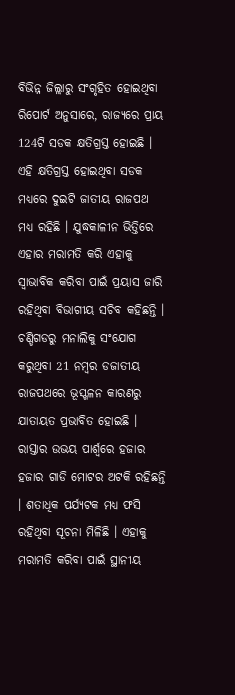ବିଭିନ୍ନ ଜିଲ୍ଲାରୁ ସଂଗୃହିତ ହୋଇଥିବା ରିପୋର୍ଟ ଅନୁସାରେ, ରାଜ୍ୟରେ ପ୍ରାୟ 124ଟି ସଡକ କ୍ଷତିଗ୍ରସ୍ତ ହୋଇଛି । ଏହି କ୍ଷତିଗ୍ରସ୍ତ ହୋଇଥିବା ସଡକ ମଧ୍ୟରେ ଦୁଇଟି ଜାତୀୟ ରାଜପଥ ମଧ୍ୟ ରହିଛି । ଯୁଦ୍ଧକାଳୀନ ଭିତ୍ତିରେ ଏହାର ମରାମତି କରି ଏହାକୁ ସ୍ବାଭାବିକ କରିବା ପାଇଁ ପ୍ରୟାସ ଜାରି ରହିଥିବା ବିଭାଗୀୟ ସଚିବ କହିଛନ୍ତି ।
ଚଣ୍ଡିଗଡରୁ ମନାଲିକୁ ସଂଯୋଗ କରୁଥିବା 21 ନମ୍ବର ଡଜାତୀୟ ରାଜପଥରେ ଭୂସ୍ଖଳନ କାରଣରୁ ଯାତାୟତ ପ୍ରଭାବିତ ହୋଇଛି । ରାସ୍ତାର ଉଭୟ ପାର୍ଶ୍ବରେ ହଜାର ହଜାର ଗାଡି ମୋଟର ଅଟକି ରହିଛନ୍ତି । ଶତାଧିକ ପର୍ଯ୍ୟଟକ ମଧ୍ୟ ଫସି ରହିଥିବା ସୂଚନା ମିଳିଛି । ଏହାକୁ ମରାମତି କରିବା ପାଇଁ ସ୍ଥାନୀୟ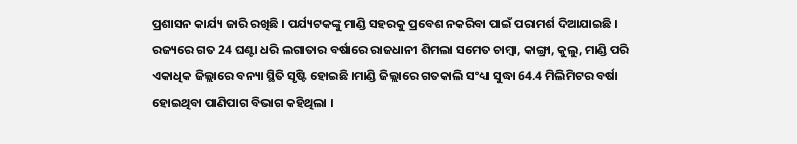ପ୍ରଶାସନ କାର୍ଯ୍ୟ ଜାରି ରଖିଛି । ପର୍ଯ୍ୟଟକଙ୍କୁ ମାଣ୍ଡି ସହରକୁ ପ୍ରବେଶ ନକରିବା ପାଇଁ ପରାମର୍ଶ ଦିଆଯାଇଛି ।
ରଜ୍ୟରେ ଗତ 24 ଘଣ୍ଟା ଧରି ଲଗାତାର ବର୍ଷାରେ ରାଜଧାନୀ ଶିମଲା ସମେତ ଚାମ୍ବା, କାଙ୍ଗ୍ରା, କୁଲୁ, ମାଣ୍ଡି ପରି ଏକାଧିକ ଜିଲ୍ଲାରେ ବନ୍ୟା ସ୍ଥିତି ସୃଷ୍ଟି ହୋଇଛି ।ମାଣ୍ଡି ଜିଲ୍ଲାରେ ଗତକାଲି ସଂଧ୍ୟା ସୁଦ୍ଧା 64.4 ମିଲିମିଟର ବର୍ଷା ହୋଇଥିବା ପାଣିପାଗ ବିଭାଗ କହିଥିଲା ।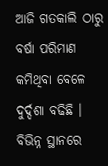ଆଜି ଗତକାଲି ଠାରୁ ବର୍ଷା ପରିମାଣ କମିଥିବା ବେଳେ ଦୁର୍ଦ୍ଦଶା ବଢିଛି । ବିଭିନ୍ନ ସ୍ଥାନରେ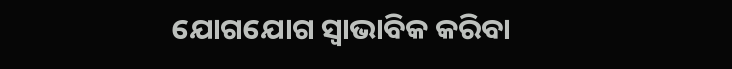ଯୋଗଯୋଗ ସ୍ବାଭାବିକ କରିବା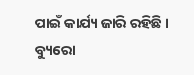ପାଇଁ କାର୍ଯ୍ୟ ଜାରି ରହିଛି ।
ବ୍ୟୁରୋ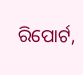ରିପୋର୍ଟ,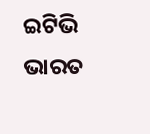ଇଟିଭି ଭାରତ